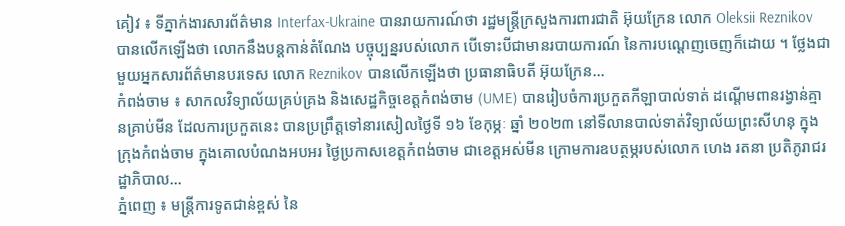គៀវ ៖ ទីភ្នាក់ងារសារព័ត៌មាន Interfax-Ukraine បានរាយការណ៍ថា រដ្ឋមន្ត្រីក្រសួងការពារជាតិ អ៊ុយក្រែន លោក Oleksii Reznikov បានលើកឡើងថា លោកនឹងបន្ដកាន់តំណែង បច្ចុប្បន្នរបស់លោក បើទោះបីជាមានរបាយការណ៍ នៃការបណ្តេញចេញក៏ដោយ ។ ថ្លែងជាមួយអ្នកសារព័ត៌មានបរទេស លោក Reznikov បានលើកឡើងថា ប្រធានាធិបតី អ៊ុយក្រែន...
កំពង់ចាម ៖ សាកលវិទ្យាល័យគ្រប់គ្រង និងសេដ្ឋកិច្ចខេត្តកំពង់ចាម (UME) បានរៀបចំការប្រកួតកីឡាបាល់ទាត់ ដណ្ដើមពានរង្វាន់គ្មានគ្រាប់មីន ដែលការប្រកួតនេះ បានប្រព្រឹត្តទៅនារសៀលថ្ងៃទី ១៦ ខែកុម្ភៈ ឆ្នាំ ២០២៣ នៅទីលានបាល់ទាត់វិទ្យាល័យព្រះសីហនុ ក្នុងក្រុងកំពង់ចាម ក្នុងគោលបំណងអបអរ ថ្ងៃប្រកាសខេត្តកំពង់ចាម ជាខេត្តអស់មីន ក្រោមការឧបត្ថម្ភរបស់លោក ហេង រតនា ប្រតិភូរាជរដ្ឋាភិបាល...
ភ្នំពេញ ៖ មន្រ្តីការទូតជាន់ខ្ពស់ នៃ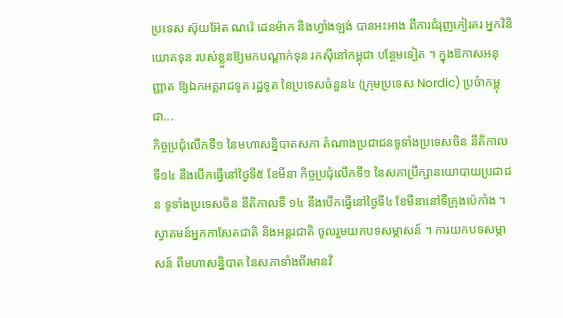ប្រទេស ស៊ុយអ៊ែត ណវ៉េ ដេនម៉ាក និងហ្វាំងឡង់ បានអះអាង ពីការជំរុញកៀរគរ អ្នកវិនិយោគទុន របស់ខ្លួនឱ្យមកបណ្ដាក់ទុន រកស៊ីនៅកម្ពុជា បន្ថែមទៀត ។ ក្នុងឱកាសអនុញ្ញាត ឱ្យឯកអគ្គរាជទូត រដ្ឋទូត នៃប្រទេសចំនួន៤ (ក្រុមប្រទេស Nordic) ប្រចំាកម្ពុជា...
កិច្ចប្រជុំលើកទី១ នៃមហាសន្និបាតសភា តំណាងប្រជាជនទូទាំងប្រទេសចិន នីតិកាលទី១៤ នឹងបើកធ្វើនៅថ្ងៃទី៥ ខែមីនា កិច្ចប្រជុំលើកទី១ នៃសភាប្រឹក្សានយោបាយប្រជាជន ទូទាំងប្រទេសចិន នីតិកាលទី ១៤ នឹងបើកធ្វើនៅថ្ងៃទី៤ ខែមីនានៅទីក្រុងប៉េកាំង ។ ស្វាគមន៍អ្នកកាសែតជាតិ និងអន្តរជាតិ ចូលរួមយកបទសម្ភាសន៍ ។ ការយកបទសម្ភាសន៍ ពីមហាសន្និបាត នៃសភាទាំងពីរមានវិ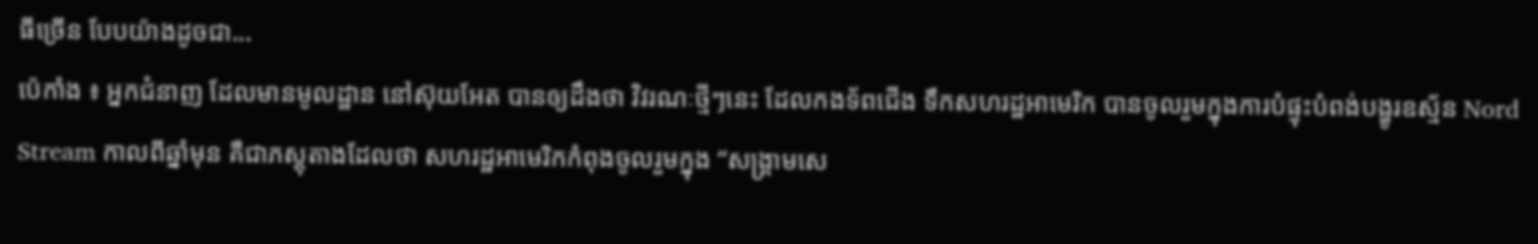ធីច្រើន បែបយ៉ាងដូចជា...
ប៉េកាំង ៖ អ្នកជំនាញ ដែលមានមូលដ្ឋាន នៅស៊ុយអែត បានឲ្យដឹងថា វិវរណៈថ្មីៗនេះ ដែលកងទ័ពជើង ទឹកសហរដ្ឋអាមេរិក បានចូលរួមក្នុងការបំផ្ទុះបំពង់បង្ហូរឧស្ម័ន Nord Stream កាលពីឆ្នាំមុន គឺជាភស្តុតាងដែលថា សហរដ្ឋអាមេរិកកំពុងចូលរួមក្នុង “សង្រ្គាមសេ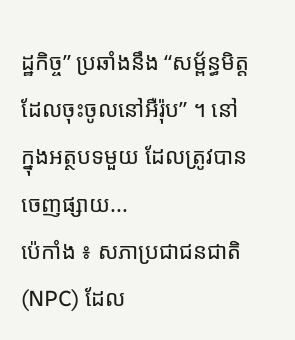ដ្ឋកិច្ច” ប្រឆាំងនឹង “សម្ព័ន្ធមិត្ត ដែលចុះចូលនៅអឺរ៉ុប” ។ នៅក្នុងអត្ថបទមួយ ដែលត្រូវបានចេញផ្សាយ...
ប៉េកាំង ៖ សភាប្រជាជនជាតិ (NPC) ដែល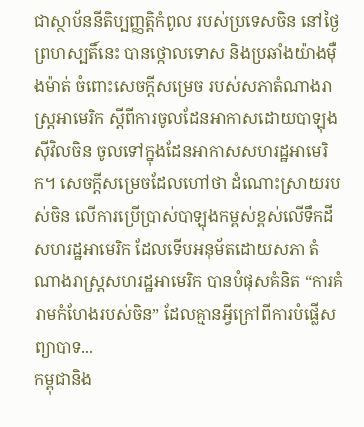ជាស្ថាប័ននីតិប្បញ្ញត្តិកំពូល របស់ប្រទេសចិន នៅថ្ងៃព្រហស្បតិ៍នេះ បានថ្កោលទោស និងប្រឆាំងយ៉ាងម៉ឺងម៉ាត់ ចំពោះសេចក្តីសម្រេច របស់សភាតំណាងរាស្រ្តអាមេរិក ស្តីពីការចូលដែនអាកាសដោយបាឡុង ស៊ីវិលចិន ចូលទៅក្នុងដែនអាកាសសហរដ្ឋអាមេរិក។ សេចក្តីសម្រេចដែលហៅថា ដំណោះស្រាយរបស់ចិន លើការប្រើប្រាស់បាឡុងកម្ពស់ខ្ពស់លើទឹកដីសហរដ្ឋអាមេរិក ដែលទើបអនុម័តដោយសភា តំណាងរាស្រ្តសហរដ្ឋអាមេរិក បានបំផុសគំនិត “ការគំរាមកំហែងរបស់ចិន” ដែលគ្មានអ្វីក្រៅពីការបំផ្លើសព្យាបាទ...
កម្ពុជានិង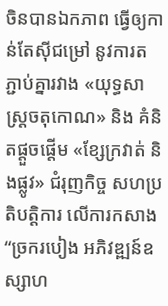ចិនបានឯកភាព ធ្វើឲ្យកាន់តែស៊ីជម្រៅ នូវការតភ្ជាប់គ្នារវាង «យុទ្ធសាស្ត្រចតុកោណ» និង គំនិតផ្តួចផ្តើម «ខ្សែក្រវាត់ និងផ្លូវ» ជំរុញកិច្ច សហប្រតិបត្តិការ លើការកសាង “ច្រករបៀង អភិវឌ្ឍន៍ឧស្សាហ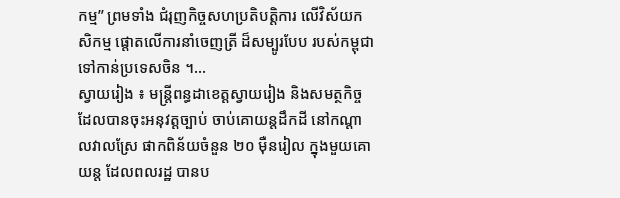កម្ម” ព្រមទាំង ជំរុញកិច្ចសហប្រតិបត្តិការ លើវិស័យកសិកម្ម ផ្តោតលើការនាំចេញត្រី ដ៏សម្បូរបែប របស់កម្ពុជា ទៅកាន់ប្រទេសចិន ។...
ស្វាយរៀង ៖ មន្ត្រីពន្ធដាខេត្តស្វាយរៀង និងសមត្ថកិច្ចដែលបានចុះអនុវត្តច្បាប់ ចាប់គោយន្តដឹកដី នៅកណ្តាលវាលស្រែ ផាកពិន័យចំនួន ២០ ម៉ឺនរៀល ក្នុងមួយគោយន្ត ដែលពលរដ្ឋ បានប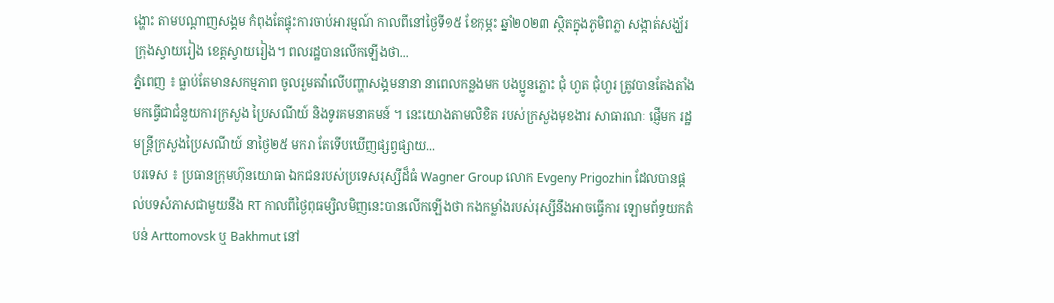ង្ហោះ តាមបណ្ដាញសង្គម កំពុងតែផ្ទុះការចាប់អារម្មណ៍ កាលពីនៅថ្ងៃទី១៥ ខែកុម្ភះ ឆ្នាំ២០២៣ ស្ថិតក្នុងភូមិពភ្លា សង្កាត់សង្ឃ័រ ក្រុងស្វាយរៀង ខេត្តស្វាយរៀង។ ពលរដ្ឋបានលើកឡើងថា...
ភ្នំពេញ ៖ ធ្លាប់តែមានសកម្មភាព ចូលរួមតវ៉ាលើបញ្ហាសង្គមនានា នាពេលកន្លងមក បងប្អូនភ្លោះ ជុំ ហួត ជុំហួរ ត្រូវបានតែងតាំង មកធ្វើជាជំនួយការក្រសួង ប្រៃសណីយ៍ និងទូរគមនាគមន៍ ។ នេះយោងតាមលិខិត របស់ក្រសួងមុខងារ សាធារណៈ ផ្ញើមក រដ្ឋមន្រ្តីក្រសួងប្រៃសណីយ៍ នាថ្ងៃ២៥ មករា តែទើបឃើញផ្សព្វផ្សាយ...
បរទេស ៖ ប្រធានក្រុមហ៊ុនយោធា ឯកជនរបស់ប្រទេសរុស្សីដ៏ធំ Wagner Group លោក Evgeny Prigozhin ដែលបានផ្តល់បទសំភាសជាមួយនឹង RT កាលពីថ្ងៃពុធម្សិលមិញនេះបានលើកឡើងថា កងកម្លាំងរបស់រុស្សីនឹងអាចធ្វើការ ឡោមព័ទ្ធយកតំបន់ Arttomovsk ឬ Bakhmut នៅ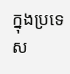ក្នុងប្រទេស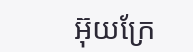អ៊ុយក្រែ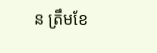ន ត្រឹមខែ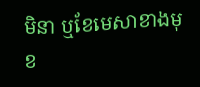មិនា ឬខែមេសាខាងមុខ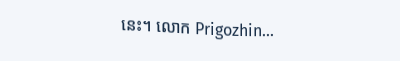នេះ។ លោក Prigozhin...